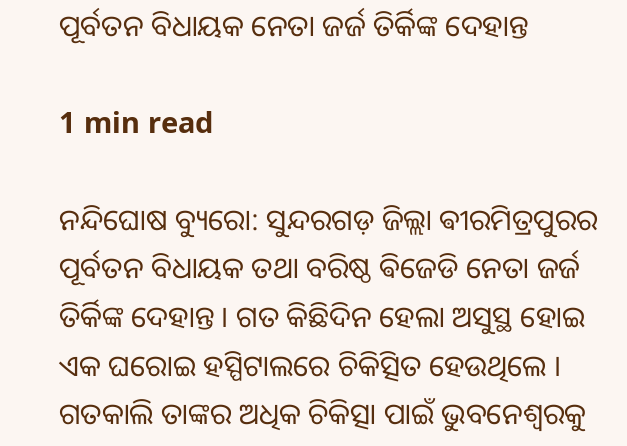ପୂର୍ବତନ ବିଧାୟକ ନେତା ଜର୍ଜ ତିର୍କିଙ୍କ ଦେହାନ୍ତ

1 min read

ନନ୍ଦିଘୋଷ ବ୍ୟୁରୋ: ସୁନ୍ଦରଗଡ଼ ଜିଲ୍ଲା ଵୀରମିତ୍ରପୁରର ପୂର୍ବତନ ବିଧାୟକ ତଥା ବରିଷ୍ଠ ଵିଜେଡି ନେତା ଜର୍ଜ ତିର୍କିଙ୍କ ଦେହାନ୍ତ । ଗତ କିଛିଦିନ ହେଲା ଅସୁସ୍ଥ ହୋଇ ଏକ ଘରୋଇ ହସ୍ପିଟାଲରେ ଚିକିତ୍ସିତ ହେଉଥିଲେ । ଗତକାଲି ତାଙ୍କର ଅଧିକ ଚିକିତ୍ସା ପାଇଁ ଭୁବନେଶ୍ୱରକୁ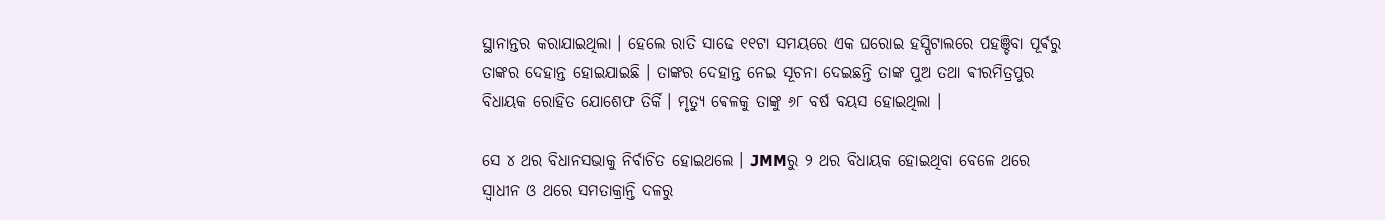ସ୍ଥାନାନ୍ତର କରାଯାଇଥିଲା । ହେଲେ ରାତି ସାଢେ ୧୧ଟା ସମୟରେ ଏକ ଘରୋଇ ହସ୍ପିଟାଲରେ ପହଞ୍ଚିବା ପୂର୍ଵରୁ ତାଙ୍କର ଦେହାନ୍ତ ହୋଇଯାଇଛି । ତାଙ୍କର ଦେହାନ୍ତ ନେଇ ସୂଚନା ଦେଇଛନ୍ତି ତାଙ୍କ ପୁଅ ତଥା ଵୀରମିତ୍ରପୁର ବିଧାୟକ ରୋହିତ ଯୋଶେଫ ତିର୍କି । ମୃତ୍ୟୁ ଵେଳକୁ ତାଙ୍କୁ ୬୮ ବର୍ଷ ବୟସ ହୋଇଥିଲା ।

ସେ ୪ ଥର ବିଧାନସଭାକୁ ନିର୍ବାଚିତ ହୋଇଥଲେ । JMMରୁ ୨ ଥର ବିଧାୟକ ହୋଇଥିବା ବେଳେ ଥରେ ସ୍ଵାଧୀନ ଓ ଥରେ ସମତାକ୍ରାନ୍ତି ଦଳରୁ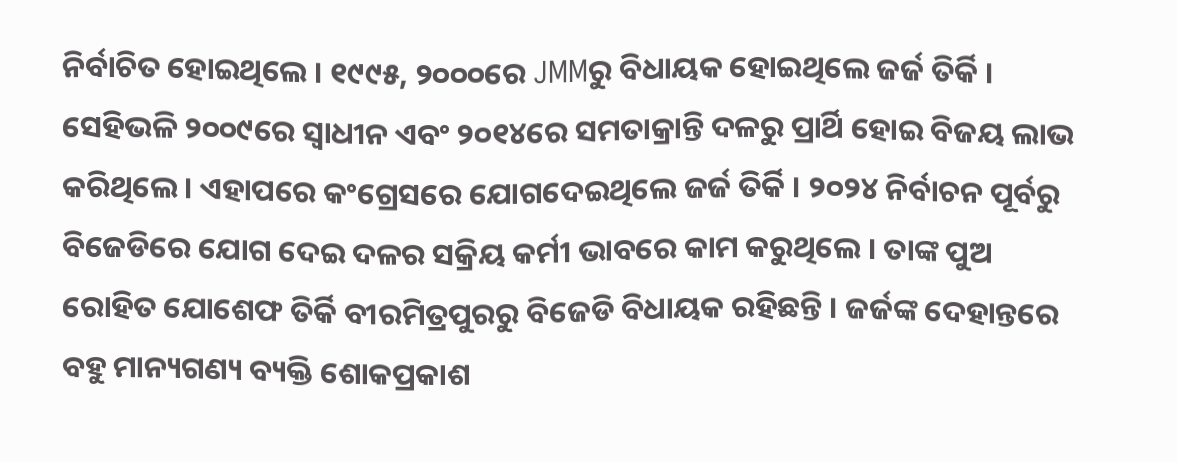ନିର୍ବାଚିତ ହୋଇଥିଲେ । ୧୯୯୫, ୨୦୦୦ରେ JMMରୁ ବିଧାୟକ ହୋଇଥିଲେ ଜର୍ଜ ତିର୍କି । ସେହିଭଳି ୨୦୦୯ରେ ସ୍ବାଧୀନ ଏବଂ ୨୦୧୪ରେ ସମତାକ୍ରାନ୍ତି ଦଳରୁ ପ୍ରାର୍ଥି ହୋଇ ବିଜୟ ଲାଭ କରିଥିଲେ । ଏହାପରେ କଂଗ୍ରେସରେ ଯୋଗଦେଇଥିଲେ ଜର୍ଜ ତିର୍କି । ୨୦୨୪ ନିର୍ବାଚନ ପୂର୍ବରୁ ବିଜେଡିରେ ଯୋଗ ଦେଇ ଦଳର ସକ୍ରିୟ କର୍ମୀ ଭାବରେ କାମ କରୁଥିଲେ । ତାଙ୍କ ପୁଅ ରୋହିତ ଯୋଶେଫ ତିର୍କି ବୀରମିତ୍ରପୁରରୁ ବିଜେଡି ବିଧାୟକ ରହିଛନ୍ତି । ଜର୍ଜଙ୍କ ଦେହାନ୍ତରେ ବହୁ ମାନ୍ୟଗଣ୍ୟ ବ୍ୟକ୍ତି ଶୋକପ୍ରକାଶ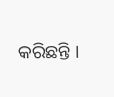କରିଛନ୍ତି ।